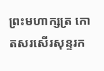ព្រះមហាក្សត្រ កោតសរសើរសុន្ទរក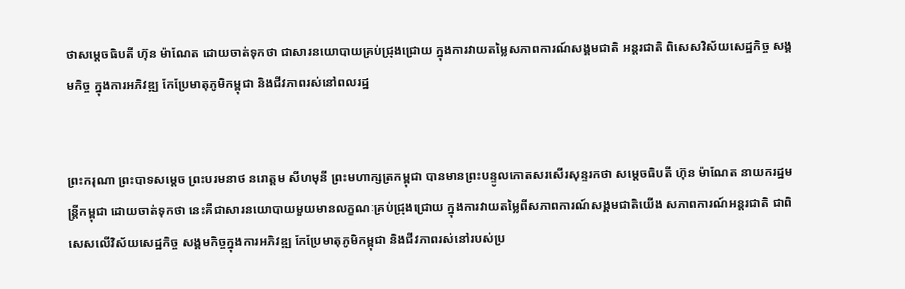ថាសម្តេចធិបតី ហ៊ុន ម៉ាណែត ដោយចាត់ទុកថា ជាសារនយោបាយគ្រប់ជ្រុងជ្រោយ ក្នុងការវាយតម្លៃសភាពការណ៍សង្គមជាតិ អន្តរជាតិ ពិសេសវិស័យសេដ្ឋកិច្ច សង្គមកិច្ច ក្នុងការអភិវឌ្ឍ កែប្រែមាតុភូមិកម្ពុជា និងជីវភាពរស់នៅពលរដ្ឋ


ព្រះករុណា ព្រះបាទសម្តេច ព្រះបរមនាថ នរោត្តម សីហមុនី ព្រះមហាក្សត្រកម្ពុជា បានមានព្រះបន្ទូលកោតសរសើរសុន្ទរកថា សម្តេចធិបតី ហ៊ុន ម៉ាណែត នាយករដ្ឋមន្ត្រីកម្ពុជា ដោយចាត់ទុកថា នេះគឺជាសារនយោបាយមួយមានលក្ខណៈគ្រប់ជ្រុងជ្រោយ ក្នុងការវាយតម្លៃពីសភាពការណ៍សង្គមជាតិយើង សភាពការណ៍អន្តរជាតិ ជាពិសេសលើវិស័យសេដ្ឋកិច្ច សង្គមកិច្ចក្នុងការអភិវឌ្ឍ កែប្រែមាតុភូមិកម្ពុជា និងជីវភាពរស់នៅរបស់ប្រ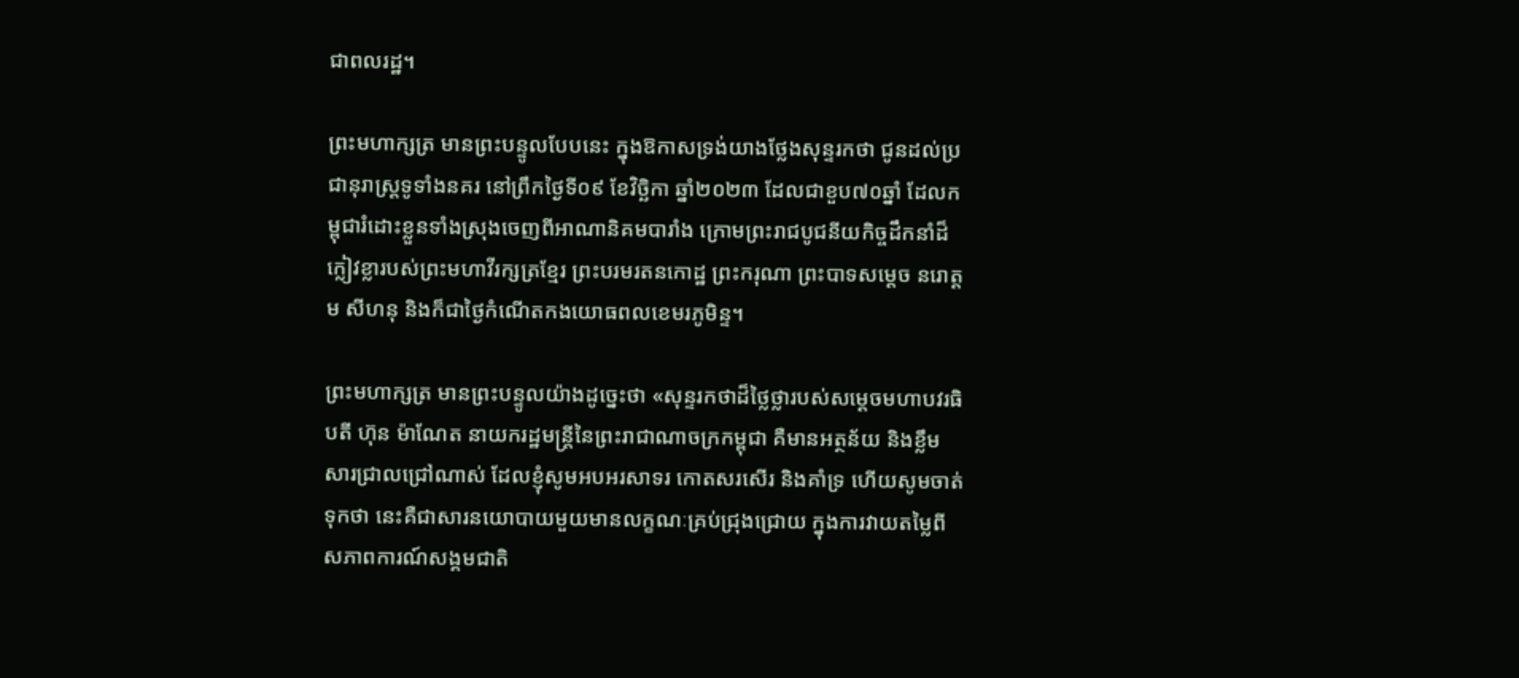ជាពលរដ្ឋ។

ព្រះមហាក្សត្រ មានព្រះបន្ទូលបែបនេះ ក្នុងឱកាសទ្រង់យាងថ្លែងសុន្ទរកថា ជូនដល់ប្រជានុរាស្ត្រទូទាំងនគរ នៅព្រឹកថ្ងៃទី០៩ ខែវិច្ឆិកា ឆ្នាំ២០២៣ ដែលជាខួប៧០ឆ្នាំ ដែលកម្ពុជារំដោះខ្លួនទាំងស្រុងចេញពីអាណានិគមបារាំង ក្រោមព្រះរាជបូជនីយកិច្ចដឹកនាំដ៏ក្លៀវខ្លារបស់ព្រះមហាវីរក្សត្រខ្មែរ ព្រះបរមរតនកោដ្ឋ ព្រះករុណា ព្រះបាទសម្តេច នរោត្តម សីហនុ និងក៏ជាថ្ងៃកំណើតកងយោធពលខេមរភូមិន្ទ។

ព្រះមហាក្សត្រ មានព្រះបន្ទូលយ៉ាងដូច្នេះថា «សុន្ទរកថាដ៏ថ្លៃថ្លារបស់សម្តេចមហាបវរធិបតី ហ៊ុន ម៉ាណែត នាយករដ្ឋមន្ត្រីនៃព្រះរាជាណាចក្រកម្ពុជា គឺមានអត្ថន័យ និងខ្លឹមសារជ្រាលជ្រៅណាស់ ដែលខ្ញុំសូមអបអរសាទរ កោតសរសើរ និងគាំទ្រ ហើយសូមចាត់ទុកថា នេះគឺជាសារនយោបាយមួយមានលក្ខណៈគ្រប់ជ្រុងជ្រោយ ក្នុងការវាយតម្លៃពីសភាពការណ៍សង្គមជាតិ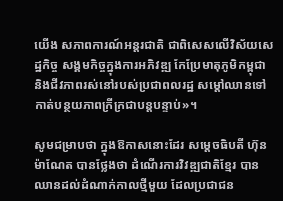យើង សភាពការណ៍អន្តរជាតិ ជាពិសេសលើវិស័យសេដ្ឋកិច្ច សង្គមកិច្ចក្នុងការអភិវឌ្ឍ កែប្រែមាតុភូមិកម្ពុជា និងជីវភាពរស់នៅរបស់ប្រជាពលរដ្ឋ សម្តៅឈានទៅកាត់បន្ថយភាពក្រីក្រជាបន្តបន្ទាប់»។

សូមជម្រាបថា ក្នុងឱកាសនោះដែរ សម្តេចធិបតី ហ៊ុន ម៉ាណែត បានថ្លែងថា ដំណើរការវិវឌ្ឍជាតិខ្មែរ បានឈានដល់ដំណាក់កាលថ្មីមួយ ដែលប្រជាជន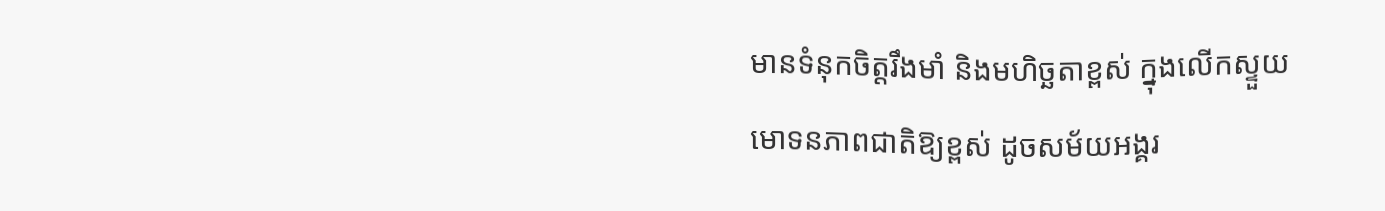មានទំនុកចិត្តរឹងមាំ និងមហិច្ឆតាខ្ពស់ ក្នុងលើកស្ទួយមោទនភាពជាតិឱ្យខ្ពស់ ដូចសម័យអង្គរ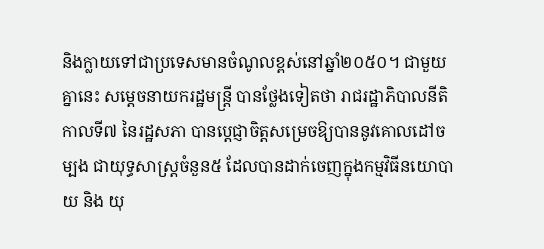និងក្លាយទៅជាប្រទេសមានចំណូលខ្ពស់នៅឆ្នាំ២០៥០។ ជាមួយគ្នានេះ សម្តេចនាយករដ្ឋមន្ត្រី បានថ្លែងទៀតថា រាជរដ្ឋាភិបាលនីតិកាលទី៧ នៃរដ្ឋសភា បានប្តេជ្ញាចិត្តសម្រេចឱ្យបាននូវគោលដៅចម្បង ជាយុទ្ធសាស្ត្រចំនួន៥ ដែលបានដាក់ចេញក្នុងកម្មវិធីនយោបាយ និង យុ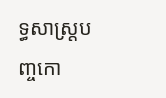ទ្ធសាស្ត្របញ្ចកោ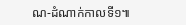ណ-ដំណាក់កាលទី១៕